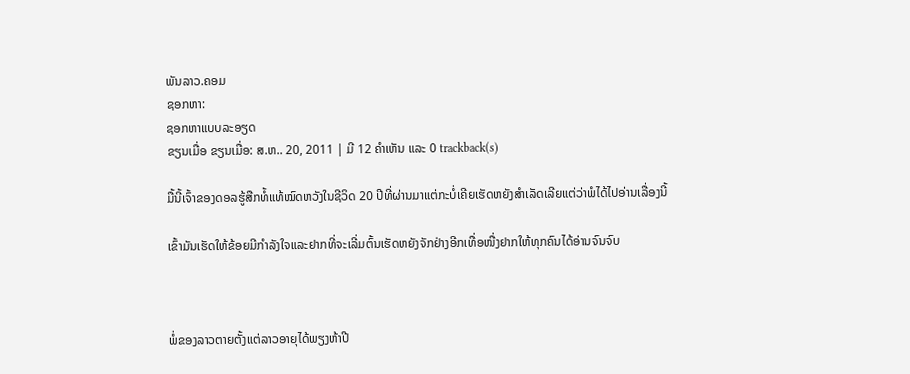ພັນລາວ.ຄອມ
ຊອກຫາ:
ຊອກຫາແບບລະອຽດ
ຂຽນເມື່ອ ຂຽນເມື່ອ: ສ.ຫ.. 20, 2011 | ມີ 12 ຄຳເຫັນ ແລະ 0 trackback(s)

ມື້ນີ້ເຈົ້າຂອງດອລຮູ້ສືກທໍ້ແທ້ໝົດຫວັງໃນຊີວິດ 20 ປີທີ່ຜ່ານມາແຕ່ກະບໍ່ເຄີຍເຮັດຫຍັງສຳເລັດເລີຍແຕ່ວ່າພໍໄດ້ໄປອ່ານເລື່ອງນີ້

ເຂົ້າມັນເຮັດໃຫ້ຂ້ອຍມີກຳລັງໃຈແລະຢາກທີ່ຈະເລີ່ມຕົ້ນເຮັດຫຍັງຈັກຢ່າງອີກເທື່ອໜື່ງຢາກໃຫ້ທຸກຄົນໄດ້ອ່ານຈົນຈົບ



ພໍ່ຂອງລາວຕາຍຕັ້ງແຕ່ລາວອາຍຸໄດ້ພຽງຫ້າປີ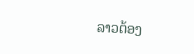ລາວຕ້ອງ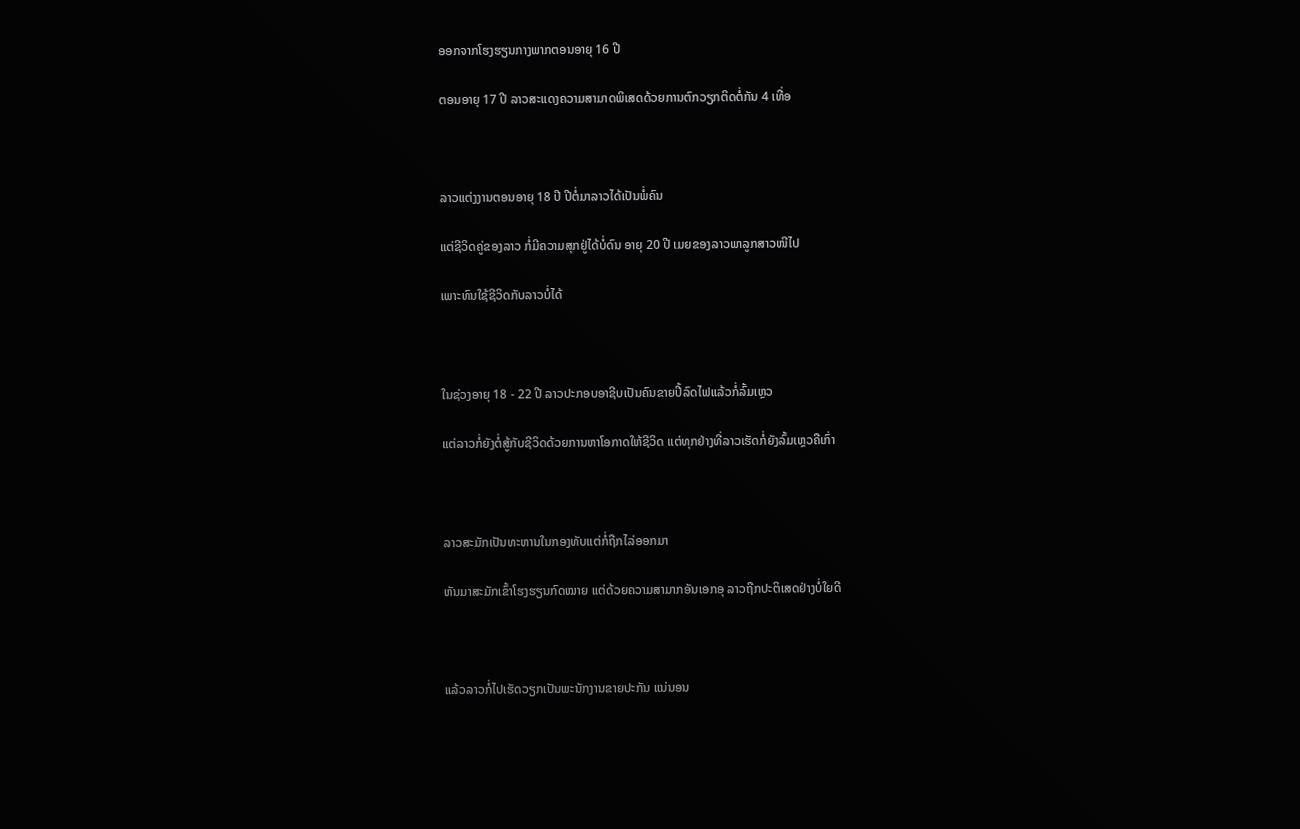ອອກຈາກໂຮງຮຽນກາງພາກຕອນອາຍຸ 16 ປີ

ຕອນອາຍຸ 17 ປີ ລາວສະແດງຄວາມສາມາດພິເສດດ້ວຍການຕົກວຽກຕິດຕໍ່ກັນ 4 ເທື່ອ



ລາວແຕ່ງງານຕອນອາຍຸ 18 ປີ ປີຕໍ່ມາລາວໄດ້ເປັນພໍ່ຄົນ

ແຕ່ຊີວິດຄູ່ຂອງລາວ ກໍ່ມີຄວາມສຸກຢູ່ໄດ້ບໍ່ດົນ ອາຍຸ 20 ປີ ເມຍຂອງລາວພາລູກສາວໜີໄປ

ເພາະທົນໃຊ້ຊີວິດກັບລາວບໍ່ໄດ້



ໃນຊ່ວງອາຍຸ 18 - 22 ປີ ລາວປະກອບອາຊີບເປັນຄົນຂາຍປີ້ລົດໄຟແລ້ວກໍ່ລົ້ມເຫຼວ

ແຕ່ລາວກໍ່ຍັງຕໍ່ສູ້ກັບຊີວິດດ້ວຍການຫາໂອກາດໃຫ້ຊີວິດ ແຕ່ທຸກຢ່າງທີ່ລາວເຮັດກໍ່ຍັງລົ້ມເຫຼວຄືເກົ່າ



ລາວສະມັກເປັນທະຫານໃນກອງທັບແຕ່ກໍ່ຖືກໄລ່ອອກມາ

ຫັນມາສະມັກເຂົ້າໂຮງຮຽນກົດໝາຍ ແຕ່ດ້ວຍຄວາມສາມາກອັນເອກອຸ ລາວຖືກປະຕິເສດຢ່າງບໍ່ໃຍດີ



ແລ້ວລາວກໍ່ໄປເຮັດວຽກເປັນພະນັກງານຂາຍປະກັນ ແນ່ນອນ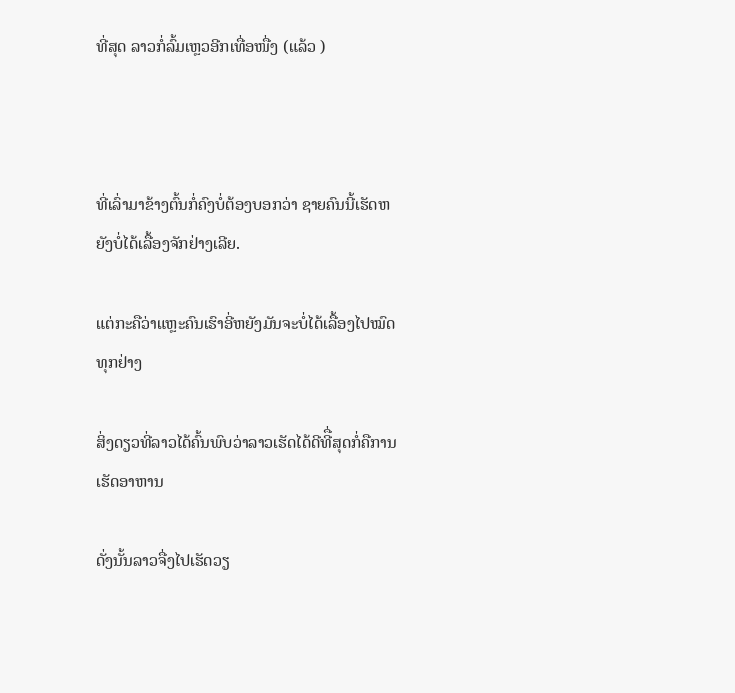ທີ່ສຸດ ລາວກໍ່ລົ້ມເຫຼວອີກເທື່ອໜື່ງ (ແລ້ວ )



ທີ່ເລົ່າມາຂ້າງຕົ້ນກໍ່ຄົງບໍ່ຕ້ອງບອກວ່າ ຊາຍຄົນນີ້ເຮັດຫຍັງບໍ່ໄດ້ເລື້ອງຈັກຢ່າງເລີຍ.

ແຕ່ກະຄືວ່າແຫຼະຄົນເຮົາອີ່ຫຍັງມັນຈະບໍ່ໄດ້ເລື້ອງໄປໝົດທຸກຢ່າງ

ສິ່ງດຽວທີ່ລາວໄດ້ຄົ້ນພົບວ່າລາວເຮັດໄດ້ດີທີື່ສຸດກໍ່ຄືການເຮັດອາຫານ

ດັ່ງນັ້ນລາວຈື່ງໄປເຮັດວຽ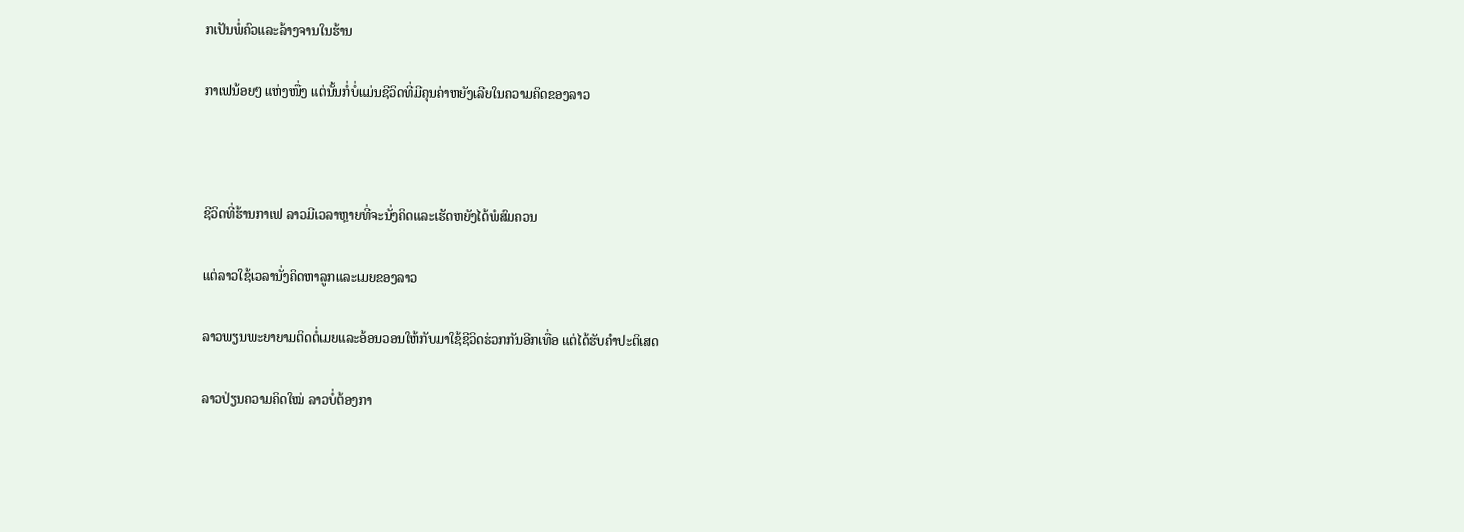ກເປັນພໍ່ຄົວແລະລ້າງຈານໃນຮ້ານ

ກາເຟນ້ອຍໆ ແຫ່ງໜື່ງ ແຕ່ນັ້ນກໍ່ບໍ່ແມ່ນຊີວິດທີ່ມີຄຸນຄ່າຫຍັງເລີຍໃນຄວາມຄິດຂອງລາວ



ຊີວິດທີ່ຮ້ານກາເຟ ລາວມີເວລາຫຼາຍທີ່ຈະນັ່ງຄິດແລະເຮັດຫຍັງໄດ້ພໍສົມຄວນ

ແຕ່ລາວໃຊ້ເວລານັ່ງຄິດຫາລູກແລະເມຍຂອງລາວ

ລາວພຽນພະຍາຍາມຕິດຕໍ່ເມຍແລະອ້ອນວອນໃຫ້ກັບມາໃຊ້ຊີວິດຮ່ວກກັນອີກເທື່ອ ແຕ່ໄດ້ຮັບຄຳປະຕິເສດ

ລາວປ່ຽນຄວາມຄິດໃໝ່ ລາວບໍ່ຕ້ອງກາ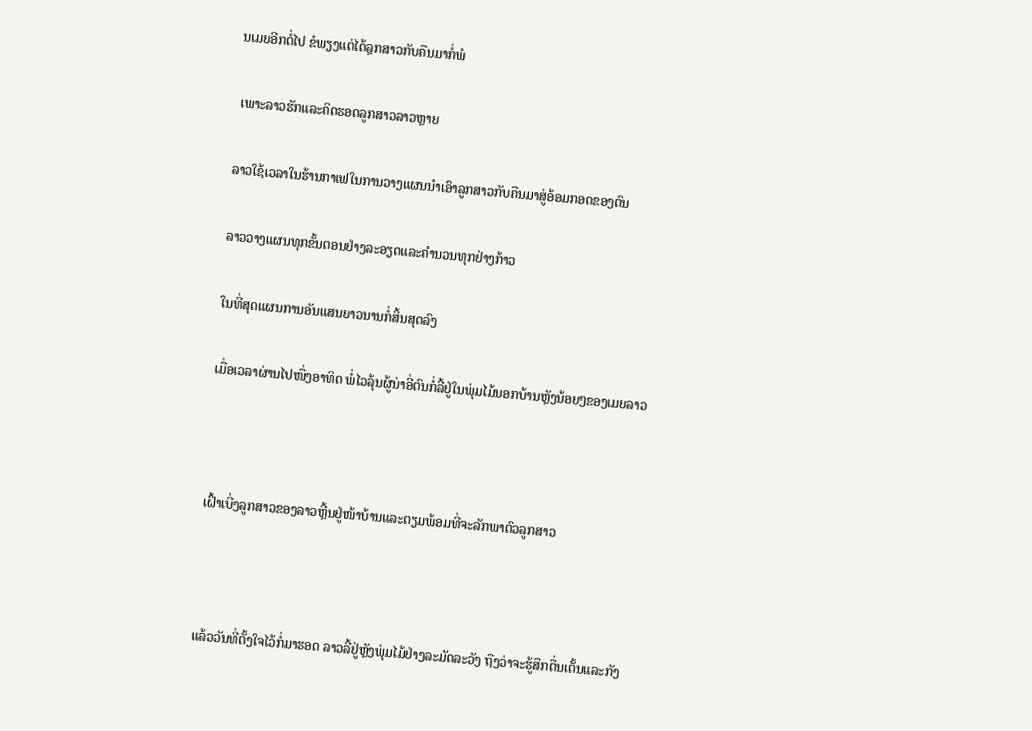ນເມຍອີກຕໍ່ໄປ ຂໍພຽງແຕ່ໄດ້ລຼກສາວກັບຄືນມາກໍ່ພໍ

 ເພາະລາວຮັກແລະຄິດຮອດລູກສາວລາວຫຼາຍ

ລາວໃຊ້ເວລາໃນຮ້ານກາເຟໃນການວາງແຜນນຳເອົາລູກສາວກັບຄືນມາສູ່ອ້ອມກອດຂອງຕົນ

ລາວວາງແຜນທຸກຂັ້ນຕອນຢ່າງລະອຽດແລະຄຳນວນທຸກຢ່າງກ້າວ

ໃນທີ່ສຸດແຜນການອັນແສນຍາວນານກໍ່ສິ້ນສຸດລົງ

ເມື່ອເວລາຜ່ານໄປໜື່ງອາທິດ ພໍ່ໄວລຸ້ນຜູ້ນ່າອີ່ຕົນກໍ່ລີ້ຢູ່ໃນພຸ່ມໄມ້ນອກບ້ານຫຼັງນ້ອຍໆຂອງເມຍລາວ



ເຝົ້າເບີ່ງລູກສາວຂອງລາວຫຼີ້ນຢູ່ໜ້າບ້ານແລະຕຽມພ້ອມທີ່ຈະລັກພາຕົວລູກສາວ



ແລ້ວວັນທີ່ຕັ້ງໃຈໄວ້ກໍ່ມາຮອດ ລາວລີ້ຢູ່ຫຼັງພຸ່ມໄມ້ຢ່າງລະມັດລະວັງ ຖືງວ່າຈະຮູ້ສືກຕື່ນເຕັ້ນແລະກັງ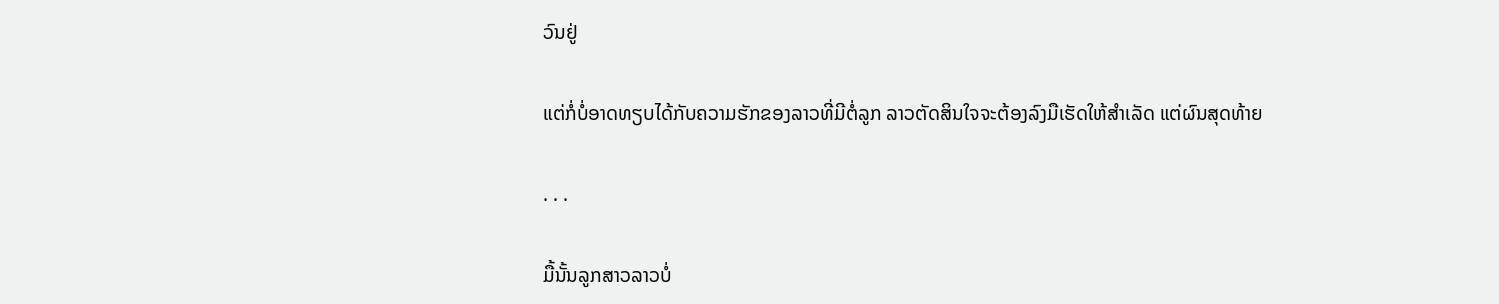ວົນຢູ່

ແຕ່ກໍ່ບໍ່ອາດທຽບໄດ້ກັບຄວາມຮັກຂອງລາວທີ່ມີຕໍ່ລູກ ລາວຕັດສິນໃຈຈະຕ້ອງລົງມືເຮັດໃຫ້ສຳເລັດ ແຕ່ຜົນສຸດທ້າຍ

. . .

ມື້ນັ້ນລູກສາວລາວບໍ່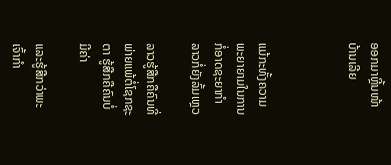ອອກມາຫຼີ້ນໜ້າບ້ານເລີຍ



ແມ້ກະທັ້ງຄວາມພະຍາຍາມໃນການກໍ່ອາດຊະຍາກຳ ລາວກໍ່ຍັງລົ້ມເຫຼວ

ລາວຮູ້ສືກຄືຄົນທີ່ພ່າຍແພ້ຕໍ່ໂຊກຊະຕາ ຮູ້ສືກຄືຄົນບໍ່ມີຄ່າ

ແລະຮູ້ສືກວ່າພະເຈົ້າກຳ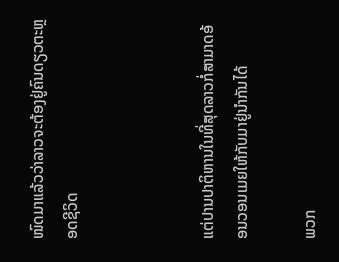ໜົດມາແລ້ວວ່າລາວຈະຕ້ອງຢູ່ຄົນດຽວຕະຫຼອດຊີວິດ



ແຕ່ປານປາຕິຫານໃນທີ່ສຸດລາວກໍ່ສາມາດອ້ອນວອນເມຍໃຫ້ກັບມາຢູ່ນຳກັນໄດ້

ພວກ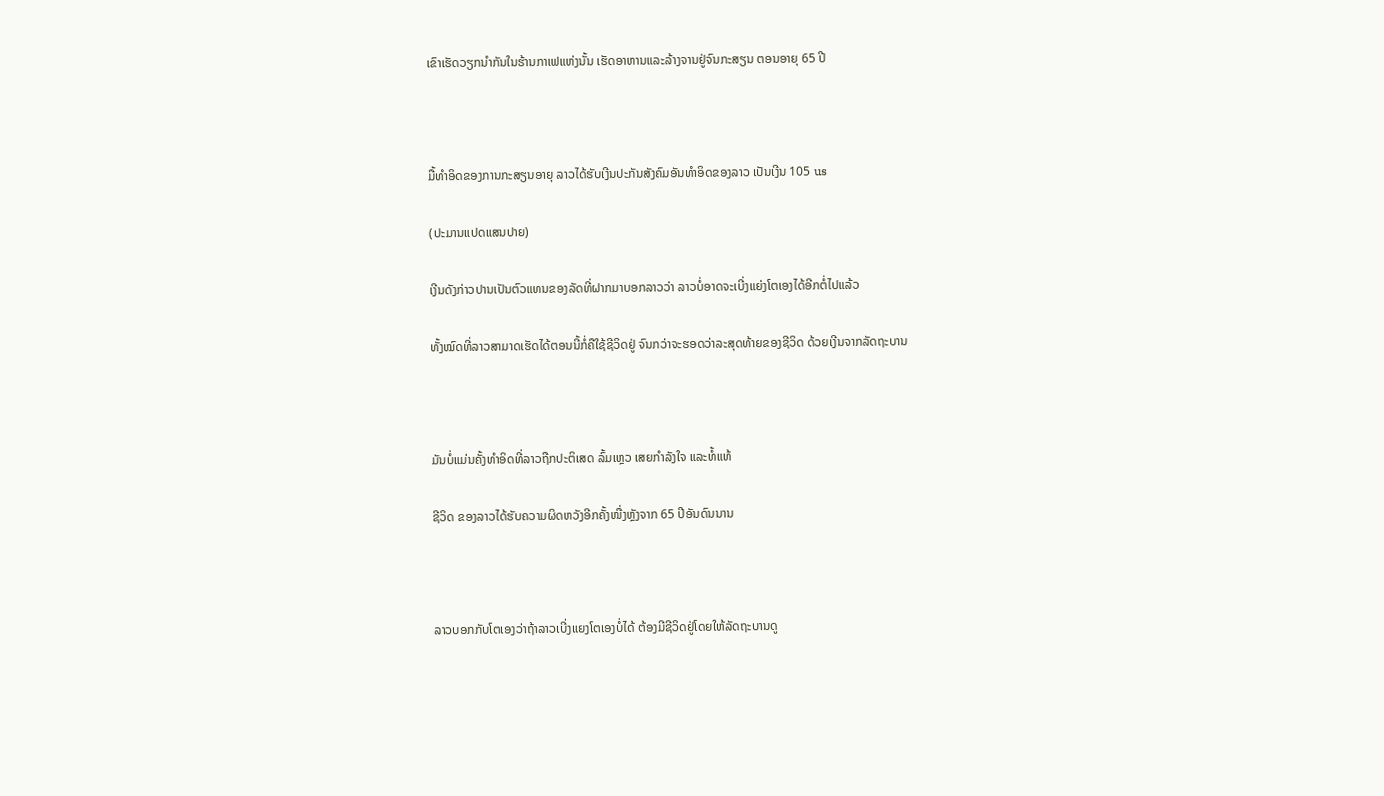ເຂົາເຮັດວຽກນຳກັນໃນຮ້ານກາເຟແຫ່ງນັ້ນ ເຮັດອາຫານແລະລ້າງຈານຢູ່ຈົນກະສຽນ ຕອນອາຍຸ 65 ປີ



ມື້ທຳອິດຂອງການກະສຽນອາຍຸ ລາວໄດ້ຮັບເງີນປະກັນສັງຄົມອັນທຳອິດຂອງລາວ ເປັນເງີນ 105 us

(ປະມານແປດແສນປາຍ)

ເງີນດັງກ່າວປານເປັນຕົວແທນຂອງລັດທີ່ຝາກມາບອກລາວວ່າ ລາວບໍ່ອາດຈະເບີ່ງແຍ່ງໂຕເອງໄດ້ອີກຕໍ່ໄປແລ້ວ

ທັ້ງໝົດທີ່ລາວສາມາດເຮັດໄດ້ຕອນນີ້ກໍ່ຄືໃຊ້ຊີວິດຢູ່ ຈົນກວ່າຈະຮອດວ່າລະສຸດທ້າຍຂອງຊີວິດ ດ້ວຍເງີນຈາກລັດຖະບານ



ມັນບໍ່ແມ່ນຄັ້ງທຳອິດທີ່ລາວຖືກປະຕິເສດ ລົ້ມເຫຼວ ເສຍກຳລັງໃຈ ແລະທໍ້ແທ້

ຊີວິດ ຂອງລາວໄດ້ຮັບຄວາມຜິດຫວັງອີກຄັ້ງໜື່ງຫຼັງຈາກ 65 ປີອັນດົນນານ



ລາວບອກກັບໂຕເອງວ່າຖ້າລາວເບີ່ງແຍງໂຕເອງບໍ່ໄດ້ ຕ້ອງມີຊີວິດຢູ່ໂດຍໃຫ້ລັດຖະບານດູ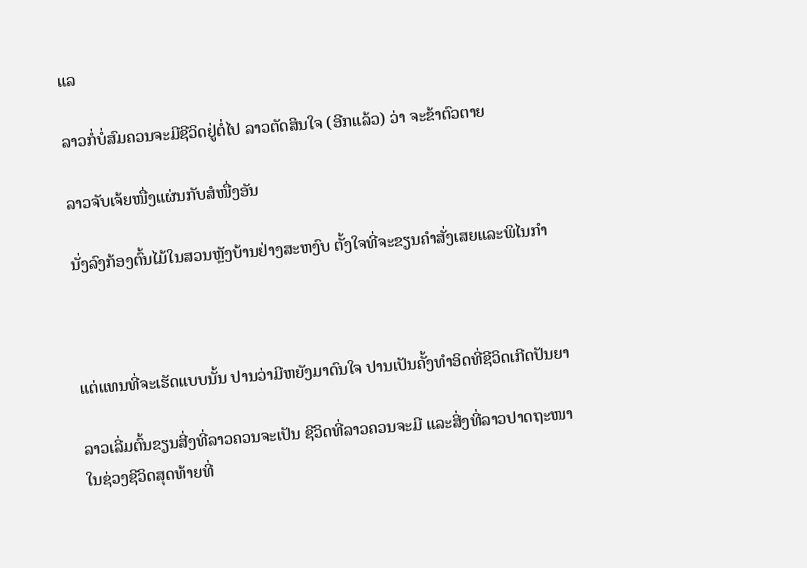ແລ

ລາວກໍ່ບໍ່ສົມຄວນຈະມີຊີວິດຢູ່ຕໍ່ໄປ ລາວຕັດສິນໃຈ (ອີກແລ້ວ) ວ່າ ຈະຂ້າຕົວຕາຍ

ລາວຈັບເຈ້ຍໜື່ງແຜ່ນກັບສໍໜື່ງອັນ

ນັ່ງລົງກ້ອງຕົ້ນໄມ້ໃນສວນຫຼັງບ້ານຢ່າງສະຫງົບ ຕັ້ງໃຈທີ່ຈະຂຽນຄຳສັ່ງເສຍແລະພິໄນກຳ



ແຕ່ແທນທີ່ຈະເຮັດແບບນັ້ນ ປານວ່າມີຫຍັງມາດົນໃຈ ປານເປັນຄັ້ງທຳອິດທີ່ຊີວິດເກີດປັນຍາ

ລາວເລີ່ມຕົ້ນຂຽນສີ່ງທີ່ລາວຄວນຈະເປັນ ຊີວິດທີ່ລາວຄວນຈະມີ ແລະສີ່ງທີ່ລາວປາດຖະໜາໃນຊ່ວງຊີວິດສຸດທ້າຍທີ່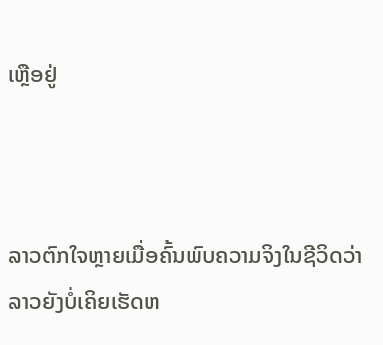ເຫຼືອຢູ່



ລາວຕົກໃຈຫຼາຍເມື່ອຄົ້ນພົບຄວາມຈິງໃນຊີວິດວ່າ ລາວຍັງບໍ່ເຄິຍເຮັດຫ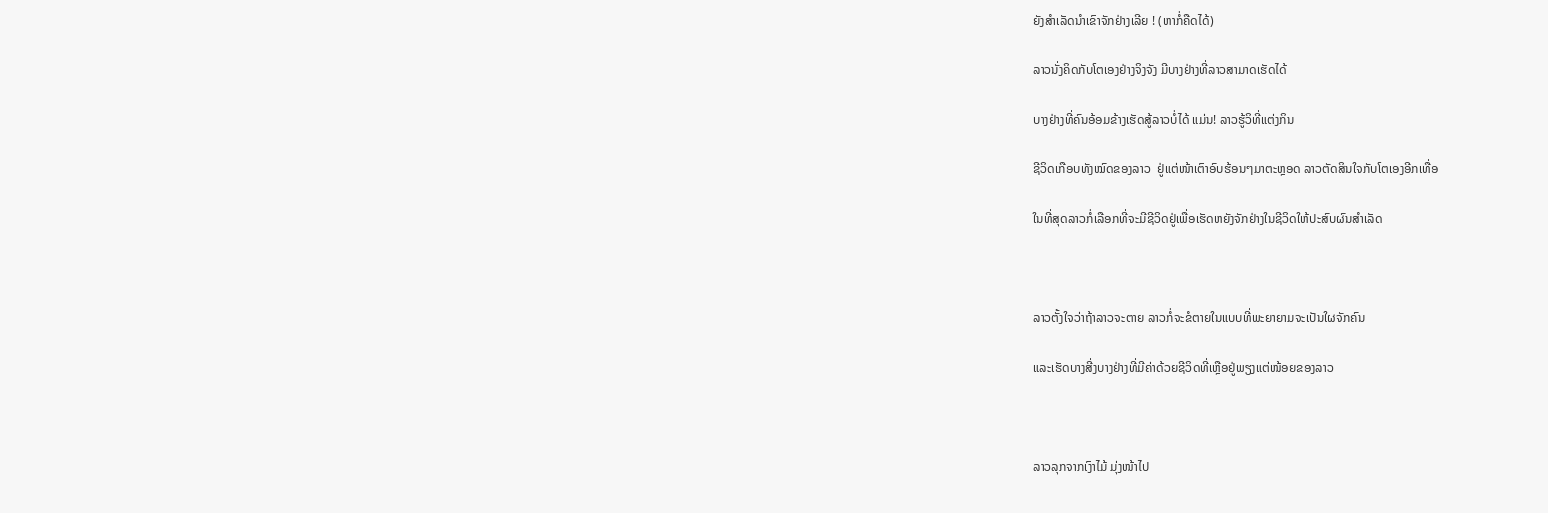ຍັງສຳເລັດນຳເຂົາຈັກຢ່າງເລີຍ ! (ຫາກໍ່ຄືດໄດ້)

ລາວນັ່ງຄິດກັບໂຕເອງຢ່າງຈິງຈັງ ມີບາງຢ່າງທີ່ລາວສາມາດເຮັດໄດ້

ບາງຢ່າງທີ່ຄົນອ້ອມຂ້າງເຮັດສູ້ລາວບໍ່ໄດ້ ແມ່ນ! ລາວຮູ້ວິທີ່ແຕ່ງກິນ

ຊີວິດເກືອບທັງໝົດຂອງລາວ  ຢູ່ແຕ່ໜ້າເຕົາອົບຮ້ອນໆມາຕະຫຼອດ ລາວຕັດສິນໃຈກັບໂຕເອງອີກເທື່ອ

ໃນທີ່ສຸດລາວກໍ່ເລືອກທີ່ຈະມີຊີວິດຢູ່ເພື່ອເຮັດຫຍັງຈັກຢ່າງໃນຊີວິດໃຫ້ປະສົບຜົນສຳເລັດ



ລາວຕັ້ງໃຈວ່າຖ້າລາວຈະຕາຍ ລາວກໍ່ຈະຂໍຕາຍໃນແບບທີ່ພະຍາຍາມຈະເປັນໃຜຈັກຄົນ

ແລະເຮັດບາງສີ່ງບາງຢ່າງທີ່ມີຄ່າດ້ວຍຊີວິດທີ່ເຫຼືອຢູ່ພຽງແຕ່ໜ້ອຍຂອງລາວ



ລາວລຸກຈາກເງົາໄມ້ ມຸ່ງໜ້າໄປ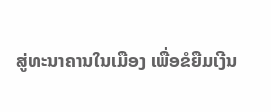ສູ່ທະນາຄານໃນເມືອງ ເພື່ອຂໍຍືມເງີນ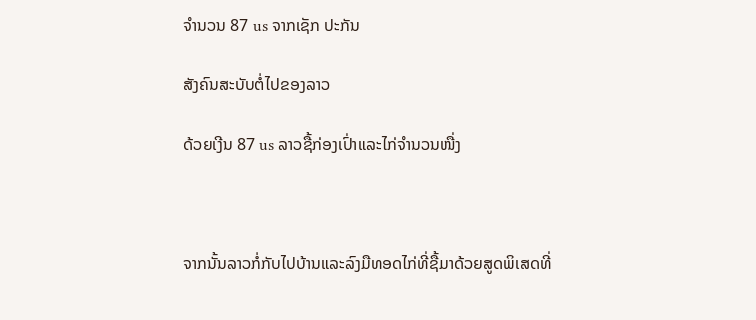ຈຳນວນ 87 us ຈາກເຊັກ ປະກັນ

ສັງຄົນສະບັບຕໍ່ໄປຂອງລາວ

ດ້ວຍເງີນ 87 us ລາວຊື້ກ່ອງເປົ່າແລະໄກ່ຈຳນວນໜື່ງ



ຈາກນັ້ນລາວກໍ່ກັບໄປບ້ານແລະລົງມືທອດໄກ່ທີ່ຊື້ມາດ້ວຍສູດພິເສດທີ່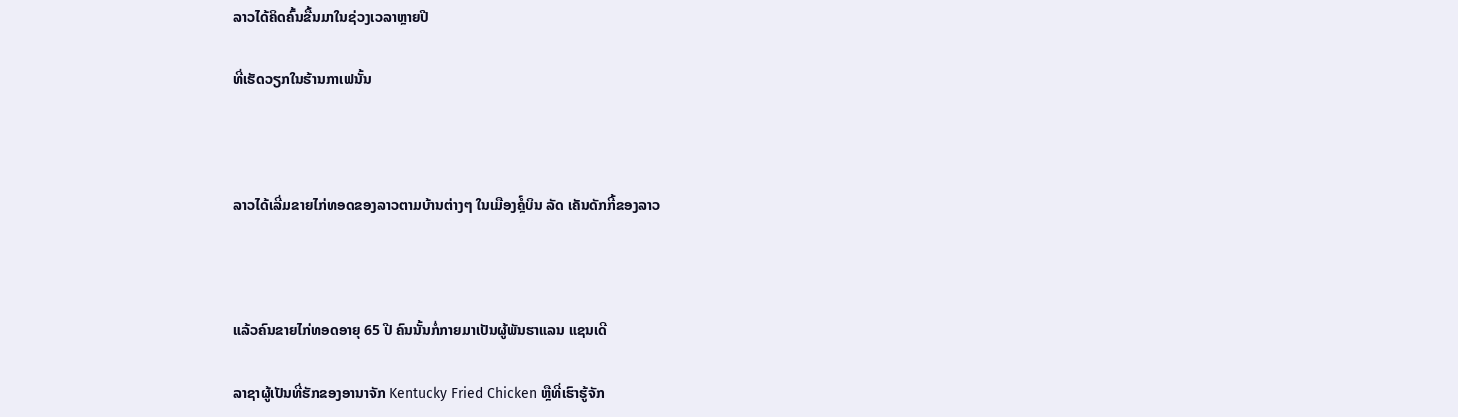ລາວໄດ້ຄິດຄົ້ນຂື້ນມາໃນຊ່ວງເວລາຫຼາຍປີ

ທີ່ເຮັດວຽກໃນຮ້ານກາເຟນັ້ນ



ລາວໄດ້ເລີ່ມຂາຍໄກ່ທອດຂອງລາວຕາມບ້ານຕ່າງໆ ໃນເມືອງຄໍຼ໌ບິນ ລັດ ເຄັນດັກກີ້ຂອງລາວ



ແລ້ວຄົນຂາຍໄກ່ທອດອາຍຸ 65 ປີ ຄົນນັ້ນກໍ່ກາຍມາເປັນຜູ້ພັນຮາແລນ ແຊນເດີ

ລາຊາຜູ້ເປັນທີ່ຮັກຂອງອານາຈັກ Kentucky Fried Chicken ຫຼືທີ່ເຮົາຮູ້ຈັກ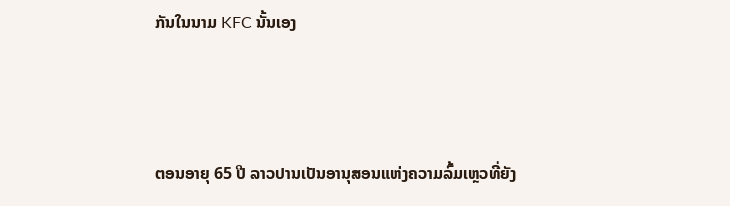ກັນໃນນາມ KFC ນັ້ນເອງ



ຕອນອາຍຸ 65 ປີ ລາວປານເປັນອານຸສອນແຫ່ງຄວາມລົ້ມເຫຼວທີ່ຍັງ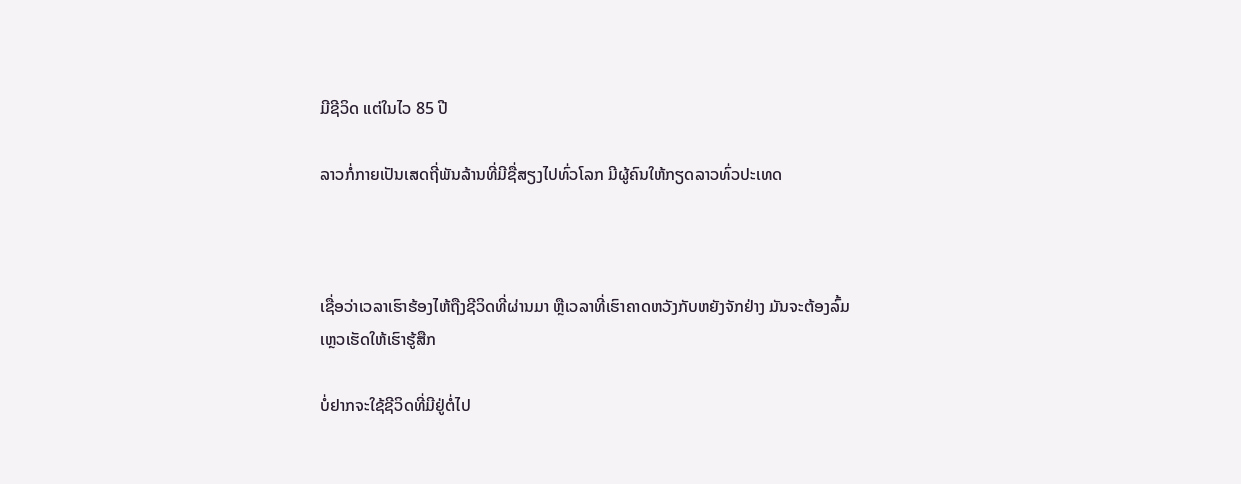ມີຊີວິດ ແຕ່ໃນໄວ 85 ປີ

ລາວກໍ່ກາຍເປັນເສດຖີ່ພັນລ້ານທີ່ມີຊື່ສຽງໄປທົ່ວໂລກ ມີຜູ້ຄົນໃຫ້ກຽດລາວທົ່ວປະເທດ



ເຊື່ອວ່າເວລາເຮົາຮ້ອງໄຫ້ຖືງຊີວິດທີ່ຜ່ານມາ ຫຼືເວລາທີ່ເຮົາຄາດຫວັງກັບຫຍັງຈັກຢ່າງ ມັນຈະຕ້ອງລົ້ມເຫຼວເຮັດໃຫ້ເຮົາຮູ້ສືກ

ບໍ່ຢາກຈະໃຊ້ຊີວິດທີ່ມີຢູ່ຕໍ່ໄປ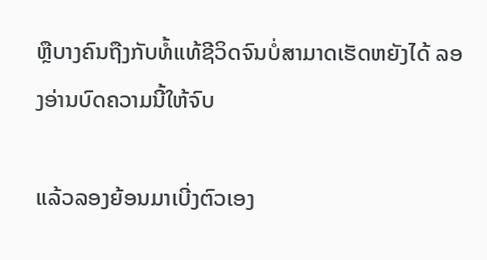ຫຼືບາງຄົນຖືງກັບທໍ້ແທ້ຊີວິດຈົນບໍ່ສາມາດເຮັດຫຍັງໄດ້ ລອງອ່ານບົດຄວາມນີ້ໃຫ້ຈົບ

ແລ້ວລອງຍ້ອນມາເບີ່ງຕົວເອງ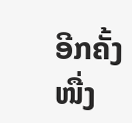ອີກຄັ້ງໜື່ງ